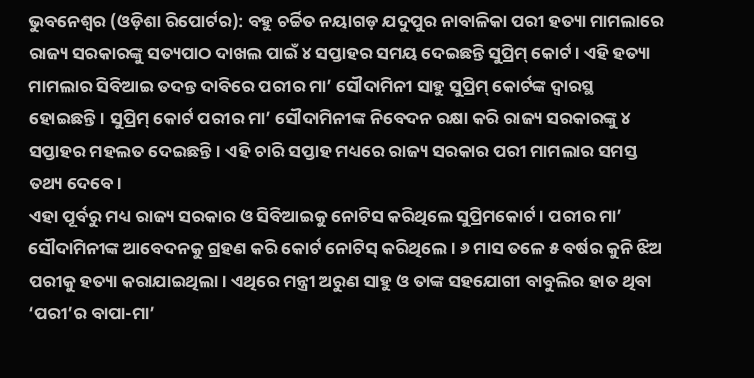ଭୁବନେଶ୍ୱର (ଓଡ଼ିଶା ରିପୋର୍ଟର): ବହୁ ଚର୍ଚ୍ଚିତ ନୟାଗଡ଼ ଯଦୁପୁର ନାବାଳିକା ପରୀ ହତ୍ୟା ମାମଲାରେ ରାଜ୍ୟ ସରକାରଙ୍କୁ ସତ୍ୟପାଠ ଦାଖଲ ପାଇଁ ୪ ସପ୍ତାହର ସମୟ ଦେଇଛନ୍ତି ସୁପ୍ରିମ୍ କୋର୍ଟ। ଏହି ହତ୍ୟା ମାମଲାର ସିବିଆଇ ତଦନ୍ତ ଦାବିରେ ପରୀର ମା’ ସୌଦାମିନୀ ସାହୁ ସୁପ୍ରିମ୍ କୋର୍ଟଙ୍କ ଦ୍ୱାରସ୍ଥ ହୋଇଛନ୍ତି। ସୁପ୍ରିମ୍ କୋର୍ଟ ପରୀର ମା’ ସୌଦାମିନୀଙ୍କ ନିବେଦନ ରକ୍ଷା କରି ରାଜ୍ୟ ସରକାରଙ୍କୁ ୪ ସପ୍ତାହର ମହଲତ ଦେଇଛନ୍ତି। ଏହି ଚାରି ସପ୍ତାହ ମଧ୍ୟରେ ରାଜ୍ୟ ସରକାର ପରୀ ମାମଲାର ସମସ୍ତ ତଥ୍ୟ ଦେବେ।
ଏହା ପୂର୍ବରୁ ମଧ୍ୟ ରାଜ୍ୟ ସରକାର ଓ ସିବିଆଇକୁ ନୋଟିସ କରିଥିଲେ ସୁପ୍ରିମକୋର୍ଟ। ପରୀର ମା’ ସୌଦାମିନୀଙ୍କ ଆବେଦନକୁ ଗ୍ରହଣ କରି କୋର୍ଟ ନୋଟିସ୍ କରିଥିଲେ। ୬ ମାସ ତଳେ ୫ ବର୍ଷର କୁନି ଝିଅ ପରୀକୁ ହତ୍ୟା କରାଯାଇଥିଲା। ଏଥିରେ ମନ୍ତ୍ରୀ ଅରୁଣ ସାହୁ ଓ ତାଙ୍କ ସହଯୋଗୀ ବାବୁଲିର ହାତ ଥିବା ‘ପରୀ’ର ବାପା-ମା’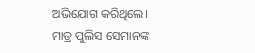ଅଭିଯୋଗ କରିଥିଲେ।
ମାତ୍ର ପୁଲିସ ସେମାନଙ୍କ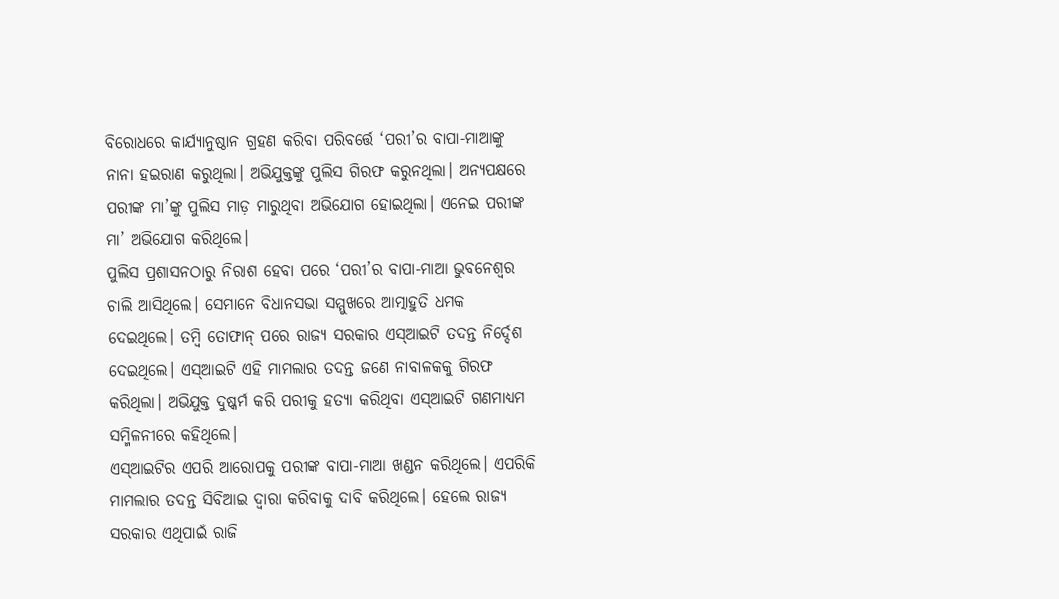ବିରୋଧରେ କାର୍ଯ୍ୟାନୁଷ୍ଠାନ ଗ୍ରହଣ କରିବା ପରିବର୍ତ୍ତେ ‘ପରୀ’ର ବାପା-ମାଆଙ୍କୁ ନାନା ହଇରାଣ କରୁଥିଲା। ଅଭିଯୁକ୍ତଙ୍କୁ ପୁଲିସ ଗିରଫ କରୁନଥିଲା। ଅନ୍ୟପକ୍ଷରେ ପରୀଙ୍କ ମା’ଙ୍କୁ ପୁଲିସ ମାଡ଼ ମାରୁଥିବା ଅଭିଯୋଗ ହୋଇଥିଲା। ଏନେଇ ପରୀଙ୍କ ମା’ ଅଭିଯୋଗ କରିଥିଲେ।
ପୁଲିସ ପ୍ରଶାସନଠାରୁ ନିରାଶ ହେବା ପରେ ‘ପରୀ’ର ବାପା-ମାଆ ଭୁବନେଶ୍ୱର ଚାଲି ଆସିଥିଲେ। ସେମାନେ ବିଧାନସଭା ସମ୍ମୁଖରେ ଆତ୍ମାହୁତି ଧମକ ଦେଇଥିଲେ। ତମ୍ୱି ତୋଫାନ୍ ପରେ ରାଜ୍ୟ ସରକାର ଏସ୍ଆଇଟି ତଦନ୍ତ ନିର୍ଦ୍ଦେଶ ଦେଇଥିଲେ। ଏସ୍ଆଇଟି ଏହି ମାମଲାର ତଦନ୍ତ ଜଣେ ନାବାଳକକୁ ଗିରଫ କରିଥିଲା। ଅଭିଯୁକ୍ତ ଦୁଷ୍କର୍ମ କରି ପରୀକୁ ହତ୍ୟା କରିଥିବା ଏସ୍ଆଇଟି ଗଣମାଧ୍ୟମ ସମ୍ମିଳନୀରେ କହିଥିଲେ।
ଏସ୍ଆଇଟିର ଏପରି ଆରୋପକୁ ପରୀଙ୍କ ବାପା-ମାଆ ଖଣ୍ଡନ କରିଥିଲେ। ଏପରିକି ମାମଲାର ତଦନ୍ତ ସିବିଆଇ ଦ୍ୱାରା କରିବାକୁ ଦାବି କରିଥିଲେ। ହେଲେ ରାଜ୍ୟ ସରକାର ଏଥିପାଇଁ ରାଜି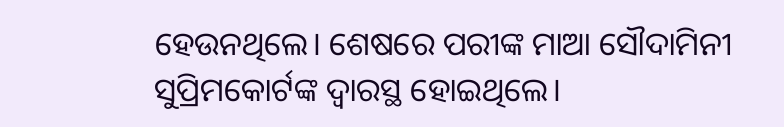ହେଉନଥିଲେ। ଶେଷରେ ପରୀଙ୍କ ମାଆ ସୌଦାମିନୀ ସୁପ୍ରିମକୋର୍ଟଙ୍କ ଦ୍ୱାରସ୍ଥ ହୋଇଥିଲେ।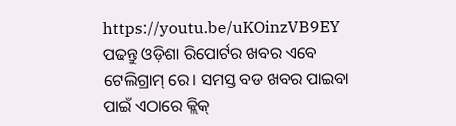https://youtu.be/uKOinzVB9EY
ପଢନ୍ତୁ ଓଡ଼ିଶା ରିପୋର୍ଟର ଖବର ଏବେ ଟେଲିଗ୍ରାମ୍ ରେ। ସମସ୍ତ ବଡ ଖବର ପାଇବା ପାଇଁ ଏଠାରେ କ୍ଲିକ୍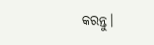କରନ୍ତୁ।